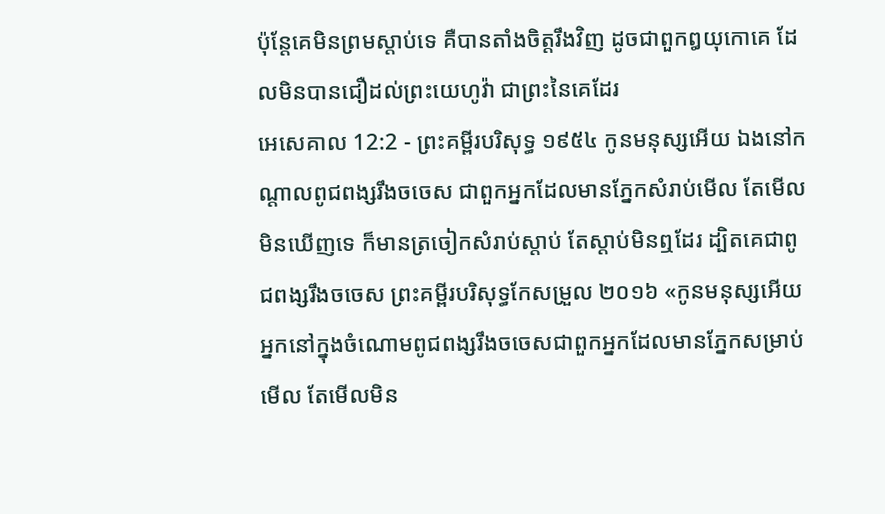ប៉ុន្តែគេមិនព្រមស្តាប់ទេ គឺបានតាំងចិត្តរឹងវិញ ដូចជាពួកឰយុកោគេ ដែលមិនបានជឿដល់ព្រះយេហូវ៉ា ជាព្រះនៃគេដែរ
អេសេគាល 12:2 - ព្រះគម្ពីរបរិសុទ្ធ ១៩៥៤ កូនមនុស្សអើយ ឯងនៅកណ្តាលពូជពង្សរឹងចចេស ជាពួកអ្នកដែលមានភ្នែកសំរាប់មើល តែមើលមិនឃើញទេ ក៏មានត្រចៀកសំរាប់ស្តាប់ តែស្តាប់មិនឮដែរ ដ្បិតគេជាពូជពង្សរឹងចចេស ព្រះគម្ពីរបរិសុទ្ធកែសម្រួល ២០១៦ «កូនមនុស្សអើយ អ្នកនៅក្នុងចំណោមពូជពង្សរឹងចចេសជាពួកអ្នកដែលមានភ្នែកសម្រាប់មើល តែមើលមិន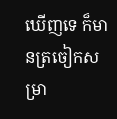ឃើញទេ ក៏មានត្រចៀកសម្រា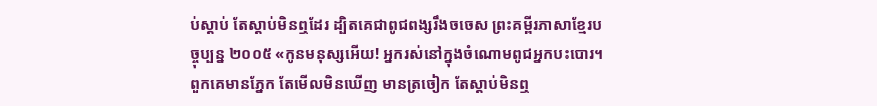ប់ស្តាប់ តែស្តាប់មិនឮដែរ ដ្បិតគេជាពូជពង្សរឹងចចេស ព្រះគម្ពីរភាសាខ្មែរបច្ចុប្បន្ន ២០០៥ «កូនមនុស្សអើយ! អ្នករស់នៅក្នុងចំណោមពូជអ្នកបះបោរ។ ពួកគេមានភ្នែក តែមើលមិនឃើញ មានត្រចៀក តែស្ដាប់មិនឮ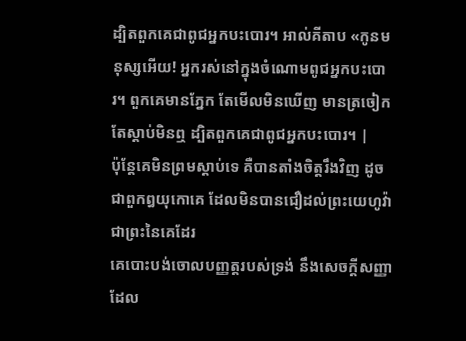ដ្បិតពួកគេជាពូជអ្នកបះបោរ។ អាល់គីតាប «កូនមនុស្សអើយ! អ្នករស់នៅក្នុងចំណោមពូជអ្នកបះបោរ។ ពួកគេមានភ្នែក តែមើលមិនឃើញ មានត្រចៀក តែស្ដាប់មិនឮ ដ្បិតពួកគេជាពូជអ្នកបះបោរ។ |
ប៉ុន្តែគេមិនព្រមស្តាប់ទេ គឺបានតាំងចិត្តរឹងវិញ ដូចជាពួកឰយុកោគេ ដែលមិនបានជឿដល់ព្រះយេហូវ៉ា ជាព្រះនៃគេដែរ
គេបោះបង់ចោលបញ្ញត្តរបស់ទ្រង់ នឹងសេចក្ដីសញ្ញា ដែល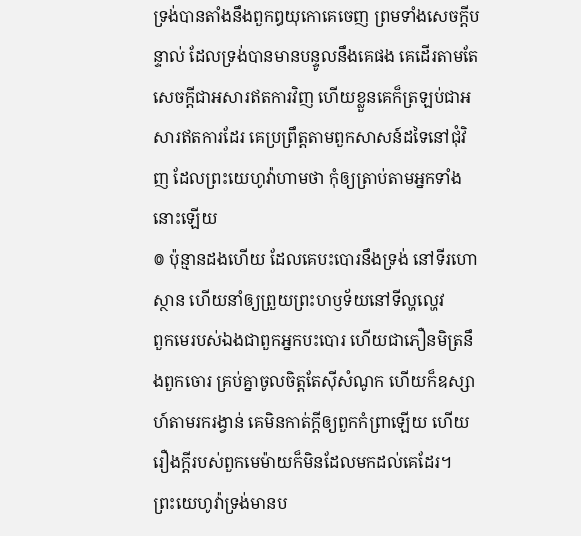ទ្រង់បានតាំងនឹងពួកឰយុកោគេចេញ ព្រមទាំងសេចក្ដីបន្ទាល់ ដែលទ្រង់បានមានបន្ទូលនឹងគេផង គេដើរតាមតែសេចក្ដីជាអសារឥតការវិញ ហើយខ្លួនគេក៏ត្រឡប់ជាអសារឥតការដែរ គេប្រព្រឹត្តតាមពួកសាសន៍ដទៃនៅជុំវិញ ដែលព្រះយេហូវ៉ាហាមថា កុំឲ្យត្រាប់តាមអ្នកទាំងនោះឡើយ
៙ ប៉ុន្មានដងហើយ ដែលគេបះបោរនឹងទ្រង់ នៅទីរហោស្ថាន ហើយនាំឲ្យព្រួយព្រះហឫទ័យនៅទីល្ហល្ហេវ
ពួកមេរបស់ឯងជាពួកអ្នកបះបោរ ហើយជាភឿនមិត្រនឹងពួកចោរ គ្រប់គ្នាចូលចិត្តតែស៊ីសំណូក ហើយក៏ឧស្សាហ៍តាមរករង្វាន់ គេមិនកាត់ក្តីឲ្យពួកកំព្រាឡើយ ហើយរឿងក្តីរបស់ពួកមេម៉ាយក៏មិនដែលមកដល់គេដែរ។
ព្រះយេហូវ៉ាទ្រង់មានប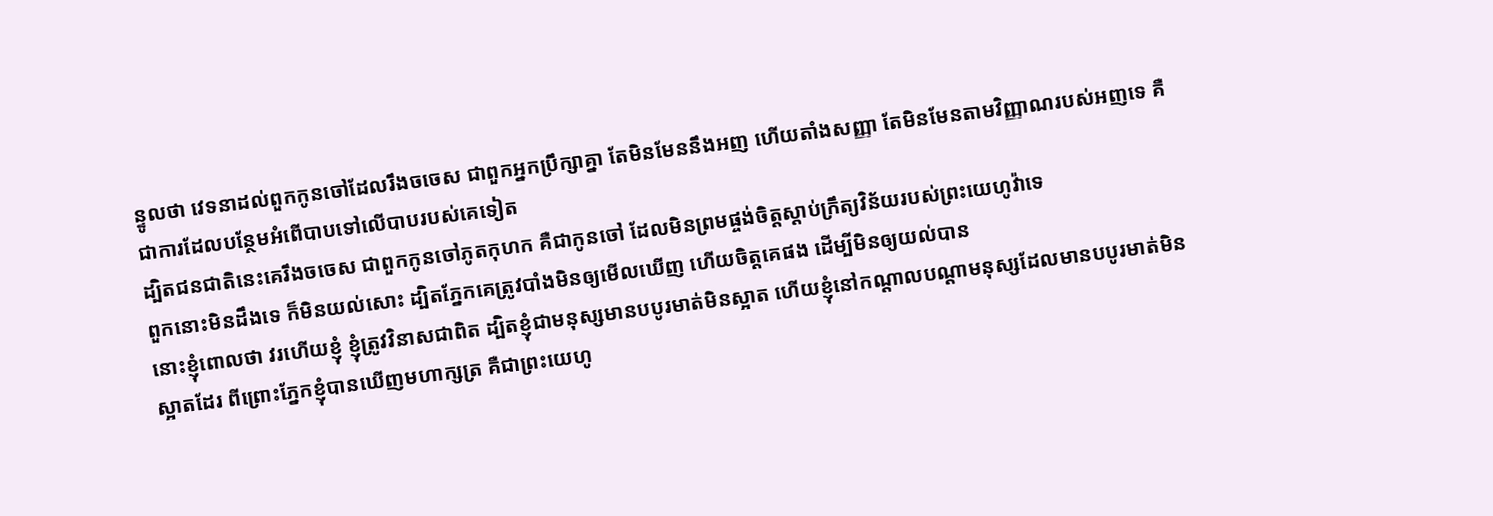ន្ទូលថា វេទនាដល់ពួកកូនចៅដែលរឹងចចេស ជាពួកអ្នកប្រឹក្សាគ្នា តែមិនមែននឹងអញ ហើយតាំងសញ្ញា តែមិនមែនតាមវិញ្ញាណរបស់អញទេ គឺជាការដែលបន្ថែមអំពើបាបទៅលើបាបរបស់គេទៀត
ដ្បិតជនជាតិនេះគេរឹងចចេស ជាពួកកូនចៅភូតកុហក គឺជាកូនចៅ ដែលមិនព្រមផ្ចង់ចិត្តស្តាប់ក្រឹត្យវិន័យរបស់ព្រះយេហូវ៉ាទេ
ពួកនោះមិនដឹងទេ ក៏មិនយល់សោះ ដ្បិតភ្នែកគេត្រូវបាំងមិនឲ្យមើលឃើញ ហើយចិត្តគេផង ដើម្បីមិនឲ្យយល់បាន
នោះខ្ញុំពោលថា វរហើយខ្ញុំ ខ្ញុំត្រូវវិនាសជាពិត ដ្បិតខ្ញុំជាមនុស្សមានបបូរមាត់មិនស្អាត ហើយខ្ញុំនៅកណ្តាលបណ្តាមនុស្សដែលមានបបូរមាត់មិនស្អាតដែរ ពីព្រោះភ្នែកខ្ញុំបានឃើញមហាក្សត្រ គឺជាព្រះយេហូ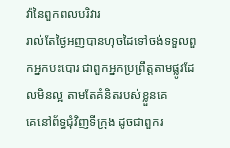វ៉ានៃពួកពលបរិវារ
រាល់តែថ្ងៃអញបានហុចដៃទៅចង់ទទួលពួកអ្នកបះបោរ ជាពួកអ្នកប្រព្រឹត្តតាមផ្លូវដែលមិនល្អ តាមតែគំនិតរបស់ខ្លួនគេ
គេនៅព័ទ្ធជុំវិញទីក្រុង ដូចជាពួករ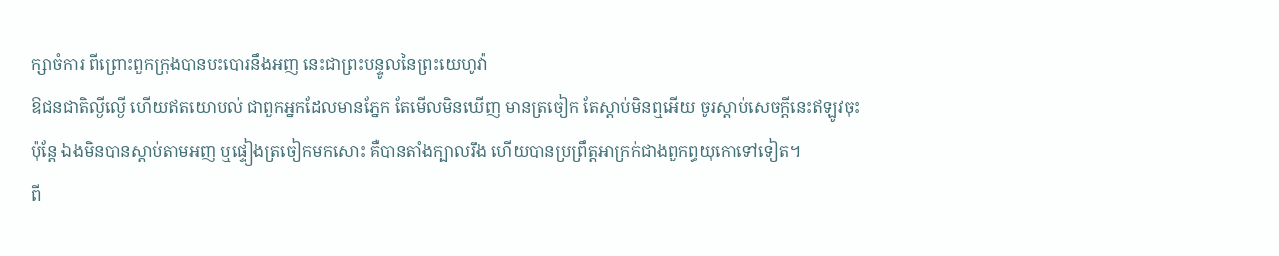ក្សាចំការ ពីព្រោះពួកក្រុងបានបះបោរនឹងអញ នេះជាព្រះបន្ទូលនៃព្រះយេហូវ៉ា
ឱជនជាតិល្ងីល្ងើ ហើយឥតយោបល់ ជាពួកអ្នកដែលមានភ្នែក តែមើលមិនឃើញ មានត្រចៀក តែស្តាប់មិនឮអើយ ចូរស្តាប់សេចក្ដីនេះឥឡូវចុះ
ប៉ុន្តែ ឯងមិនបានស្តាប់តាមអញ ឬផ្ទៀងត្រចៀកមកសោះ គឺបានតាំងក្បាលរឹង ហើយបានប្រព្រឹត្តអាក្រក់ជាងពួកព្ធយុកោទៅទៀត។
ពី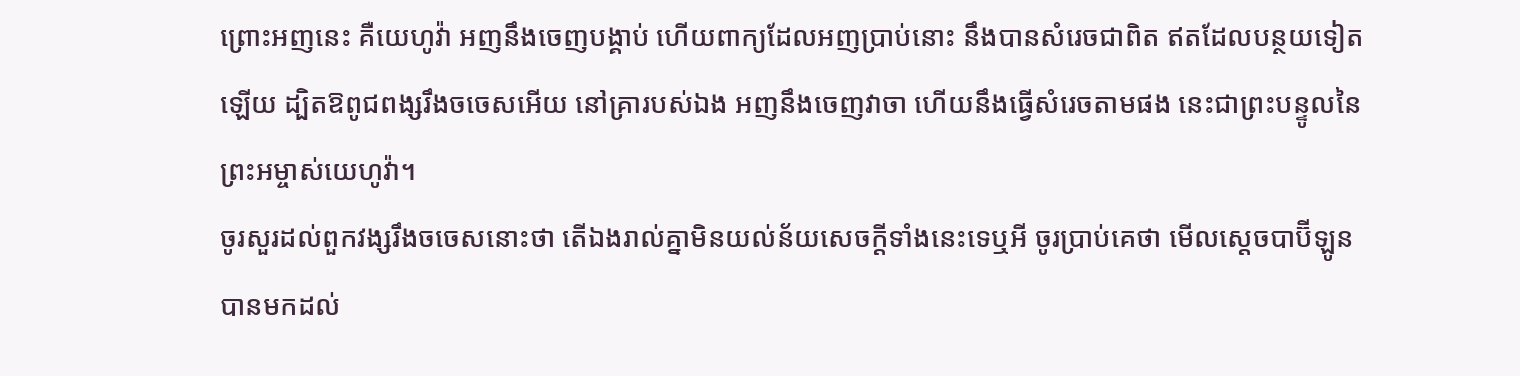ព្រោះអញនេះ គឺយេហូវ៉ា អញនឹងចេញបង្គាប់ ហើយពាក្យដែលអញប្រាប់នោះ នឹងបានសំរេចជាពិត ឥតដែលបន្ថយទៀតឡើយ ដ្បិតឱពូជពង្សរឹងចចេសអើយ នៅគ្រារបស់ឯង អញនឹងចេញវាចា ហើយនឹងធ្វើសំរេចតាមផង នេះជាព្រះបន្ទូលនៃព្រះអម្ចាស់យេហូវ៉ា។
ចូរសួរដល់ពួកវង្សរឹងចចេសនោះថា តើឯងរាល់គ្នាមិនយល់ន័យសេចក្ដីទាំងនេះទេឬអី ចូរប្រាប់គេថា មើលស្តេចបាប៊ីឡូនបានមកដល់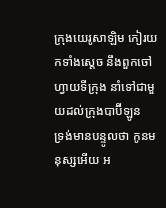ក្រុងយេរូសាឡិម កៀរយកទាំងស្តេច នឹងពួកចៅហ្វាយទីក្រុង នាំទៅជាមួយដល់ក្រុងបាប៊ីឡូន
ទ្រង់មានបន្ទូលថា កូនមនុស្សអើយ អ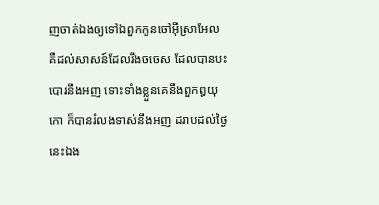ញចាត់ឯងឲ្យទៅឯពួកកូនចៅអ៊ីស្រាអែល គឺដល់សាសន៍ដែលរឹងចចេស ដែលបានបះបោរនឹងអញ ទោះទាំងខ្លួនគេនឹងពួកឰយុកោ ក៏បានរំលងទាស់នឹងអញ ដរាបដល់ថ្ងៃនេះឯង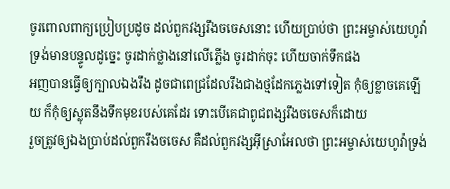ចូរពោលពាក្យប្រៀបប្រដូច ដល់ពួកវង្សរឹងចចេសនោះ ហើយប្រាប់ថា ព្រះអម្ចាស់យេហូវ៉ាទ្រង់មានបន្ទូលដូច្នេះ ចូរដាក់ថ្លាងនៅលើភ្លើង ចូរដាក់ចុះ ហើយចាក់ទឹកផង
អញបានធ្វើឲ្យក្បាលឯងរឹង ដូចជាពេជ្រដែលរឹងជាងថ្មដែកភ្លេងទៅទៀត កុំឲ្យខ្លាចគេឡើយ ក៏កុំឲ្យស្លុតនឹងទឹកមុខរបស់គេដែរ ទោះបើគេជាពូជពង្សរឹងចចេសក៏ដោយ
រួចត្រូវឲ្យឯងប្រាប់ដល់ពួករឹងចចេស គឺដល់ពួកវង្សអ៊ីស្រាអែលថា ព្រះអម្ចាស់យេហូវ៉ាទ្រង់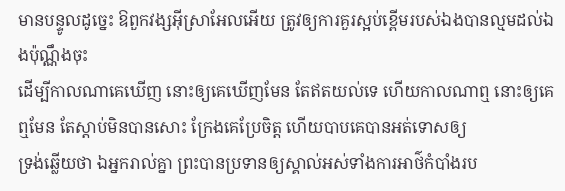មានបន្ទូលដូច្នេះ ឱពួកវង្សអ៊ីស្រាអែលអើយ ត្រូវឲ្យការគួរស្អប់ខ្ពើមរបស់ឯងបានល្មមដល់ឯងប៉ុណ្ណឹងចុះ
ដើម្បីកាលណាគេឃើញ នោះឲ្យគេឃើញមែន តែឥតយល់ទេ ហើយកាលណាឮ នោះឲ្យគេឮមែន តែស្តាប់មិនបានសោះ ក្រែងគេប្រែចិត្ត ហើយបាបគេបានអត់ទោសឲ្យ
ទ្រង់ឆ្លើយថា ឯអ្នករាល់គ្នា ព្រះបានប្រទានឲ្យស្គាល់អស់ទាំងការអាថ៌កំបាំងរប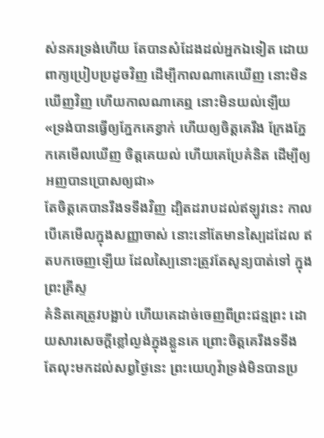ស់នគរទ្រង់ហើយ តែបានសំដែងដល់អ្នកឯទៀត ដោយពាក្យប្រៀបប្រដូចវិញ ដើម្បីកាលណាគេឃើញ នោះមិនឃើញវិញ ហើយកាលណាគេឮ នោះមិនយល់ឡើយ
«ទ្រង់បានធ្វើឲ្យភ្នែកគេខ្វាក់ ហើយឲ្យចិត្តគេរឹង ក្រែងភ្នែកគេមើលឃើញ ចិត្តគេយល់ ហើយគេប្រែគំនិត ដើម្បីឲ្យអញបានប្រោសឲ្យជា»
តែចិត្តគេបានរឹងទទឹងវិញ ដ្បិតដរាបដល់ឥឡូវនេះ កាលបើគេមើលក្នុងសញ្ញាចាស់ នោះនៅតែមានស្បៃដដែល ឥតបកចេញឡើយ ដែលស្បៃនោះត្រូវតែសូន្យបាត់ទៅ ក្នុងព្រះគ្រីស្ទ
គំនិតគេត្រូវបង្អាប់ ហើយគេដាច់ចេញពីព្រះជន្មព្រះ ដោយសារសេចក្ដីខ្លៅល្ងង់ក្នុងខ្លួនគេ ព្រោះចិត្តគេរឹងទទឹង
តែលុះមកដល់សព្វថ្ងៃនេះ ព្រះយេហូវ៉ាទ្រង់មិនបានប្រ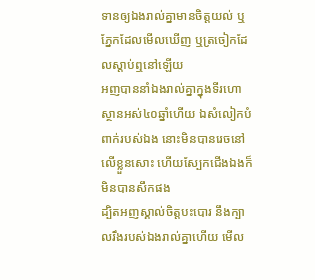ទានឲ្យឯងរាល់គ្នាមានចិត្តយល់ ឬភ្នែកដែលមើលឃើញ ឬត្រចៀកដែលស្តាប់ឮនៅឡើយ
អញបាននាំឯងរាល់គ្នាក្នុងទីរហោស្ថានអស់៤០ឆ្នាំហើយ ឯសំលៀកបំពាក់របស់ឯង នោះមិនបានរេចនៅលើខ្លួនសោះ ហើយស្បែកជើងឯងក៏មិនបានសឹកផង
ដ្បិតអញស្គាល់ចិត្តបះបោរ នឹងក្បាលរឹងរបស់ឯងរាល់គ្នាហើយ មើល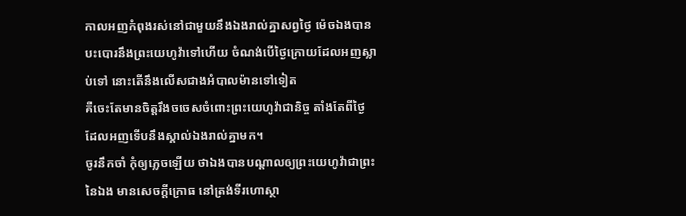កាលអញកំពុងរស់នៅជាមួយនឹងឯងរាល់គ្នាសព្វថ្ងៃ ម៉េចឯងបានបះបោរនឹងព្រះយេហូវ៉ាទៅហើយ ចំណង់បើថ្ងៃក្រោយដែលអញស្លាប់ទៅ នោះតើនឹងលើសជាងអំបាលម៉ានទៅទៀត
គឺចេះតែមានចិត្តរឹងចចេសចំពោះព្រះយេហូវ៉ាជានិច្ច តាំងតែពីថ្ងៃដែលអញទើបនឹងស្គាល់ឯងរាល់គ្នាមក។
ចូរនឹកចាំ កុំឲ្យភ្លេចឡើយ ថាឯងបានបណ្តាលឲ្យព្រះយេហូវ៉ាជាព្រះនៃឯង មានសេចក្ដីក្រោធ នៅត្រង់ទីរហោស្ថា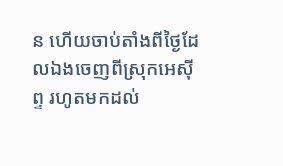ន ហើយចាប់តាំងពីថ្ងៃដែលឯងចេញពីស្រុកអេស៊ីព្ទ រហូតមកដល់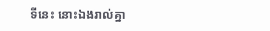ទីនេះ នោះឯងរាល់គ្នា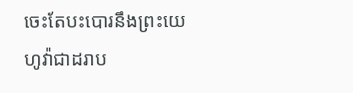ចេះតែបះបោរនឹងព្រះយេហូវ៉ាជាដរាប